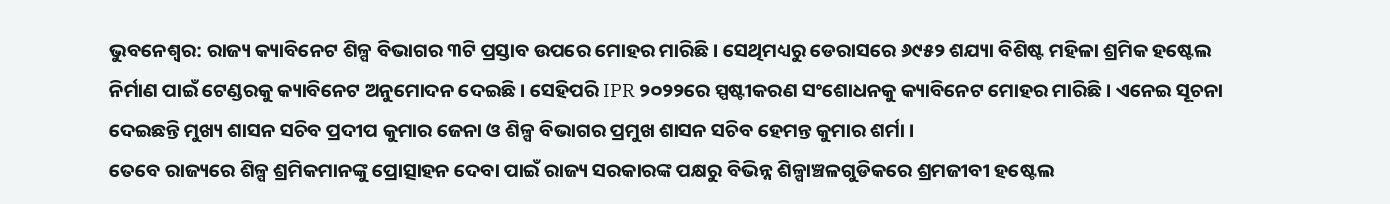ଭୁବନେଶ୍ବର: ରାଜ୍ୟ କ୍ୟାବିନେଟ ଶିଳ୍ପ ବିଭାଗର ୩ଟି ପ୍ରସ୍ତାବ ଉପରେ ମୋହର ମାରିଛି । ସେଥିମଧ୍ୟରୁ ଡେରାସରେ ୬୯୫୨ ଶଯ୍ୟା ବିଶିଷ୍ଟ ମହିଳା ଶ୍ରମିକ ହଷ୍ଟେଲ ନିର୍ମାଣ ପାଇଁ ଟେଣ୍ଡରକୁ କ୍ୟାବିନେଟ ଅନୁମୋଦନ ଦେଇଛି । ସେହିପରି IPR ୨୦୨୨ରେ ସ୍ପଷ୍ଟୀକରଣ ସଂଶୋଧନକୁ କ୍ୟାବିନେଟ ମୋହର ମାରିଛି । ଏନେଇ ସୂଚନା ଦେଇଛନ୍ତି ମୁଖ୍ୟ ଶାସନ ସଚିବ ପ୍ରଦୀପ କୁମାର ଜେନା ଓ ଶିଳ୍ପ ବିଭାଗର ପ୍ରମୁଖ ଶାସନ ସଚିବ ହେମନ୍ତ କୁମାର ଶର୍ମା ।
ତେବେ ରାଜ୍ୟରେ ଶିଳ୍ପ ଶ୍ରମିକମାନଙ୍କୁ ପ୍ରୋତ୍ସାହନ ଦେବା ପାଇଁ ରାଜ୍ୟ ସରକାରଙ୍କ ପକ୍ଷରୁ ବିଭିନ୍ନ ଶିଳ୍ପାଞ୍ଚଳଗୁଡିକରେ ଶ୍ରମଜୀବୀ ହଷ୍ଟେଲ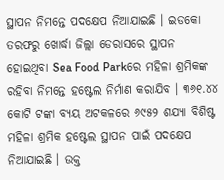ସ୍ଥାପନ ନିମନ୍ତେ ପଦକ୍ଷେପ ନିଆଯାଇଛି । ଇଡକୋ ତରଫରୁ ଖୋର୍ଦ୍ଧା ଜିଲ୍ଲା ଡେରାସରେ ସ୍ଥାପନ ହୋଇଥିବା Sea Food Parkରେ ମହିଳା ଶ୍ରମିକଙ୍କ ରହିବା ନିମନ୍ତେ ହଷ୍ଟେଲ ନିର୍ମାଣ କରାଯିବ । ୩୬୧.୪୪ କୋଟି ଟଙ୍କା ବ୍ୟୟ ଅଟକଳରେ ୬୯୫୨ ଶଯ୍ୟା ବିଶିଷ୍ଟ ମହିଳା ଶ୍ରମିକ ହଷ୍ଟେଲ ସ୍ଥାପନ ପାଇଁ ପଦକ୍ଷେପ ନିଆଯାଇଛି । ଉକ୍ତ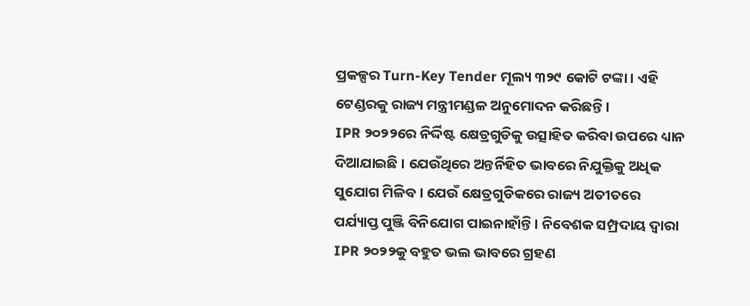ପ୍ରକଳ୍ପର Turn-Key Tender ମୂଲ୍ୟ ୩୨୯ କୋଟି ଟଙ୍କା । ଏହି ଟେଣ୍ଡରକୁ ରାଜ୍ୟ ମନ୍ତ୍ରୀମଣ୍ଡଳ ଅନୁମୋଦନ କରିଛନ୍ତି ।
IPR ୨୦୨୨ରେ ନିର୍ଦ୍ଦିଷ୍ଟ କ୍ଷେତ୍ରଗୁଡିକୁ ଉତ୍ସାହିତ କରିବା ଉପରେ ଧ୍ୟାନ ଦିଆଯାଇଛି । ଯେଉଁଥିରେ ଅନ୍ତର୍ନିହିତ ଭାବରେ ନିଯୁକ୍ତିକୁ ଅଧିକ ସୁଯୋଗ ମିଳିବ । ଯେଉଁ କ୍ଷେତ୍ରଗୁଡିକରେ ରାଜ୍ୟ ଅତୀତରେ ପର୍ଯ୍ୟାପ୍ତ ପୁଞ୍ଜି ବିନିଯୋଗ ପାଇନାହାଁନ୍ତି । ନିବେଶକ ସମ୍ପ୍ରଦାୟ ଦ୍ଵାରା IPR ୨୦୨୨କୁ ବହୁତ ଭଲ ଭାବରେ ଗ୍ରହଣ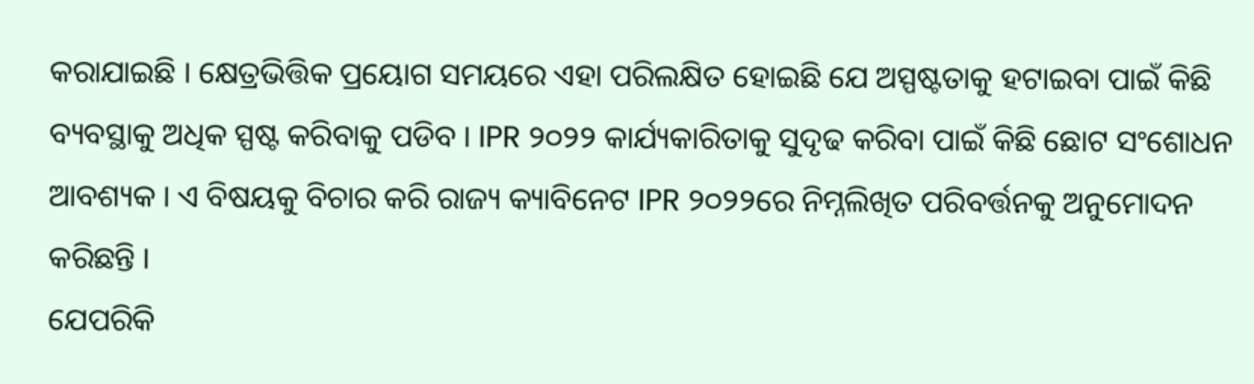କରାଯାଇଛି । କ୍ଷେତ୍ରଭିତ୍ତିକ ପ୍ରୟୋଗ ସମୟରେ ଏହା ପରିଲକ୍ଷିତ ହୋଇଛି ଯେ ଅସ୍ପଷ୍ଟତାକୁ ହଟାଇବା ପାଇଁ କିଛି ବ୍ୟବସ୍ଥାକୁ ଅଧିକ ସ୍ପଷ୍ଟ କରିବାକୁ ପଡିବ । IPR ୨୦୨୨ କାର୍ଯ୍ୟକାରିତାକୁ ସୁଦୃଢ କରିବା ପାଇଁ କିଛି ଛୋଟ ସଂଶୋଧନ ଆବଶ୍ୟକ । ଏ ବିଷୟକୁ ବିଚାର କରି ରାଜ୍ୟ କ୍ୟାବିନେଟ IPR ୨୦୨୨ରେ ନିମ୍ନଲିଖିତ ପରିବର୍ତ୍ତନକୁ ଅନୁମୋଦନ କରିଛନ୍ତି ।
ଯେପରିକି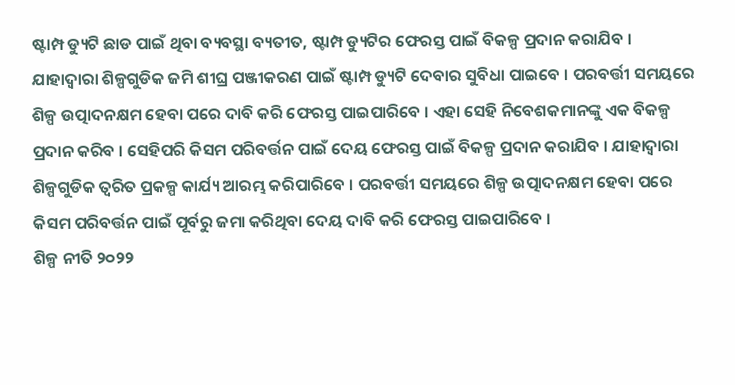ଷ୍ଟାମ୍ପ ଡ୍ୟୁଟି ଛାଡ ପାଇଁ ଥିବା ବ୍ୟବସ୍ଥା ବ୍ୟତୀତ, ଷ୍ଟାମ୍ପ ଡ୍ୟୁଟିର ଫେରସ୍ତ ପାଇଁ ବିକଳ୍ପ ପ୍ରଦାନ କରାଯିବ । ଯାହାଦ୍ବାରା ଶିଳ୍ପଗୁଡିକ ଜମି ଶୀଘ୍ର ପଞ୍ଜୀକରଣ ପାଇଁ ଷ୍ଟାମ୍ପ ଡ୍ୟୁଟି ଦେବାର ସୁବିଧା ପାଇବେ । ପରବର୍ତ୍ତୀ ସମୟରେ ଶିଳ୍ପ ଉତ୍ପାଦନକ୍ଷମ ହେବା ପରେ ଦାବି କରି ଫେରସ୍ତ ପାଇପାରିବେ । ଏହା ସେହି ନିବେଶକମାନଙ୍କୁ ଏକ ବିକଳ୍ପ ପ୍ରଦାନ କରିବ । ସେହିପରି କିସମ ପରିବର୍ତ୍ତନ ପାଇଁ ଦେୟ ଫେରସ୍ତ ପାଇଁ ବିକଳ୍ପ ପ୍ରଦାନ କରାଯିବ । ଯାହାଦ୍ବାରା ଶିଳ୍ପଗୁଡିକ ତ୍ଵରିତ ପ୍ରକଳ୍ପ କାର୍ଯ୍ୟ ଆରମ୍ଭ କରିପାରିବେ । ପରବର୍ତ୍ତୀ ସମୟରେ ଶିଳ୍ପ ଉତ୍ପାଦନକ୍ଷମ ହେବା ପରେ କିସମ ପରିବର୍ତ୍ତନ ପାଇଁ ପୂର୍ବରୁ ଜମା କରିଥିବା ଦେୟ ଦାବି କରି ଫେରସ୍ତ ପାଇପାରିବେ ।
ଶିଳ୍ପ ନୀତି ୨୦୨୨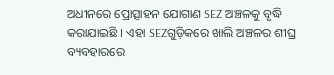ଅଧୀନରେ ପ୍ରୋତ୍ସାହନ ଯୋଗାଣ SEZ ଅଞ୍ଚଳକୁ ବୃଦ୍ଧି କରାଯାଇଛି । ଏହା SEZଗୁଡ଼ିକରେ ଖାଲି ଅଞ୍ଚଳର ଶୀଘ୍ର ବ୍ୟବହାରରେ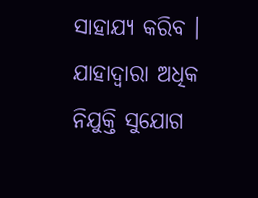ସାହାଯ୍ୟ କରିବ । ଯାହାଦ୍ଵାରା ଅଧିକ ନିଯୁକ୍ତି ସୁଯୋଗ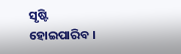ସୃଷ୍ଟି ହୋଇପାରିବ ।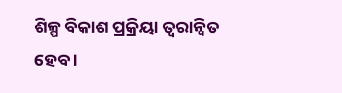ଶିଳ୍ପ ବିକାଶ ପ୍ରକ୍ରିୟା ତ୍ବରାନ୍ବିତ ହେବ ।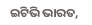ଇଟିଭି ଭାରତ,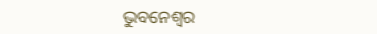ଭୁବନେଶ୍ବର